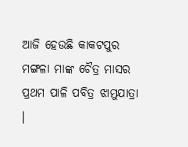ଆଜି ହେଉଛି କାକଟପୁର ମଙ୍ଗଳା ମାଙ୍କ ଚୈତ୍ର ମାସର ପ୍ରଥମ ପାଳି ପବିତ୍ର ଝାମୁଯାତ୍ରା ।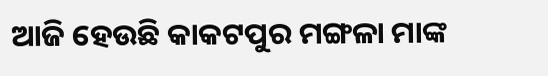ଆଜି ହେଉଛି କାକଟପୁର ମଙ୍ଗଳା ମାଙ୍କ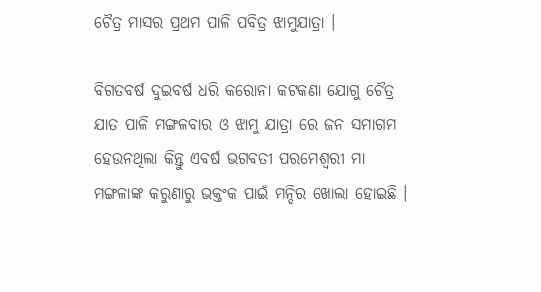ଚୈତ୍ର ମାସର ପ୍ରଥମ ପାଳି ପବିତ୍ର ଝାମୁଯାତ୍ରା ।

ବିଗତବର୍ଷ ଦୁଇବର୍ଷ ଧରି କରୋନା କଟକଣା ଯୋଗୁ ଚୈତ୍ର ଯାତ ପାଳି ମଙ୍ଗଳବାର ଓ ଝାମୁ ଯାତ୍ରା ରେ ଜନ ସମାଗମ ହେଉନଥିଲା କିନ୍ତୁ ଏବର୍ଷ ଭଗବତୀ ପରମେଶ୍ୱରୀ ମା ମଙ୍ଗଳାଙ୍କ କରୁଣାରୁ ଭକ୍ତଂକ ପାଇଁ ମନ୍ଦିର ଖୋଲା ହୋଇଛି ।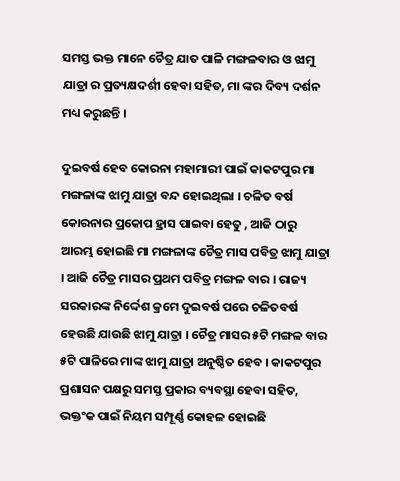ସମସ୍ତ ଭକ୍ତ ମାନେ ଚୈତ୍ର ଯାତ ପାଳି ମଙ୍ଗଳବାର ଓ ଝାମୁ ଯାତ୍ରା ର ପ୍ରତ୍ୟକ୍ଷଦର୍ଶୀ ହେବା ସହିତ, ମା ଙ୍କର ଦିବ୍ୟ ଦର୍ଶନ ମଧ୍ୟ କରୁଛନ୍ତି ।

ଦୁଇବର୍ଷ ହେବ କୋରନା ମହାମାରୀ ପାଇଁ କାକଟପୁର ମା ମଙ୍ଗଳାଙ୍କ ଝାମୁ ଯାତ୍ରା ବନ୍ଦ ହୋଇଥିଲା । ଚଳିତ ବର୍ଷ କୋରନାର ପ୍ରକୋପ ହ୍ରାସ ପାଇବା ହେତୁ , ଆଜି ଠାରୁ ଆରମ୍ଭ ହୋଇଛି ମା ମଙ୍ଗଳାଙ୍କ ଚୈତ୍ର ମାସ ପବିତ୍ର ଝାମୁ ଯାତ୍ରା । ଆଜି ଚୈତ୍ର ମାସର ପ୍ରଥମ ପବିତ୍ର ମଙ୍ଗଳ ବାର । ରାଜ୍ୟ ସରକାରଙ୍କ ନିର୍ଦ୍ଦେଶ କ୍ରମେ ଦୁଇବର୍ଷ ପରେ ଚଳିତବର୍ଷ ହେଉଛି ଯାଉଛି ଝାମୁ ଯାତ୍ରା । ଚୈତ୍ର ମାସର ୫ଟି ମଙ୍ଗଳ ବାର ୫ଟି ପାଳିରେ ମାଙ୍କ ଝାମୁ ଯାତ୍ରା ଅନୁଷ୍ଠିତ ହେବ । କାକଟପୁର ପ୍ରଶାସନ ପକ୍ଷରୁ ସମସ୍ତ ପ୍ରକାର ବ୍ୟବସ୍ଥା ହେବା ସହିତ, ଭକ୍ତଂକ ପାଇଁ ନିୟମ ସମ୍ପୂର୍ଣ୍ଣ କୋହଳ ହୋଇଛି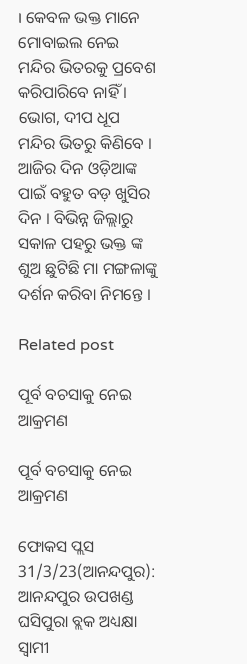। କେବଳ ଭକ୍ତ ମାନେ ମୋବାଇଲ ନେଇ ମନ୍ଦିର ଭିତରକୁ ପ୍ରବେଶ କରିପାରିବେ ନାହିଁ । ଭୋଗ, ଦୀପ ଧୂପ ମନ୍ଦିର ଭିତରୁ କିଣିବେ । ଆଜିର ଦିନ ଓଡ଼ିଆଙ୍କ ପାଇଁ ବହୁତ ବଡ଼ ଖୁସିର ଦିନ । ବିଭିନ୍ନ ଜିଲ୍ଲାରୁ ସକାଳ ପହରୁ ଭକ୍ତ ଙ୍କ ଶୁଅ ଛୁଟିଛି ମା ମଙ୍ଗଳାଙ୍କୁ ଦର୍ଶନ କରିବା ନିମନ୍ତେ ।

Related post

ପୂର୍ବ ବଚସାକୁ ନେଇ ଆକ୍ରମଣ

ପୂର୍ବ ବଚସାକୁ ନେଇ ଆକ୍ରମଣ

ଫୋକସ ପ୍ଲସ 31/3/23(ଆନନ୍ଦପୁର): ଆନନ୍ଦପୁର ଉପଖଣ୍ଡ ଘସିପୁରା ବ୍ଲକ ଅଧ୍ୟକ୍ଷା ସ୍ବାମୀ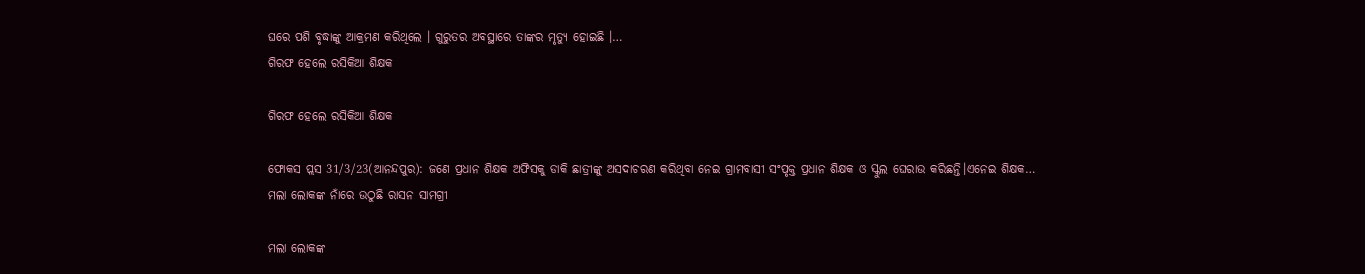ଘରେ ପଶି ବୃଦ୍ଧାଙ୍କୁ ଆକ୍ରମଣ କରିଥିଲେ । ଗୁରୁତର ଅବସ୍ଥାରେ ତାଙ୍କର ମୃତ୍ୟୁ ହୋଇଛି ।…
ଗିରଫ ହେଲେ ରସିକିଆ ଶିକ୍ଷକ

ଗିରଫ ହେଲେ ରସିକିଆ ଶିକ୍ଷକ

ଫୋକସ ପ୍ଲସ 31/3/23(ଆନନ୍ଦପୁର): ଜଣେ ପ୍ରଧାନ ଶିକ୍ଷକ ଅଫିସକୁ ଡାକି ଛାତ୍ରୀଙ୍କୁ ଅସଦାଚରଣ କରିଥିବା ନେଇ ଗ୍ରାମବାସୀ ସଂପୃକ୍ତ ପ୍ରଧାନ ଶିକ୍ଷକ ଓ ସ୍କୁଲ ଘେରାଉ କରିଛନ୍ତି।ଏନେଇ ଶିକ୍ଷକ…
ମଲା ଲୋକଙ୍କ ନାଁରେ ଉଠୁଛି ରାସନ ସାମଗ୍ରୀ

ମଲା ଲୋକଙ୍କ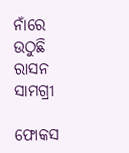ନାଁରେ ଉଠୁଛି ରାସନ ସାମଗ୍ରୀ

ଫୋକସ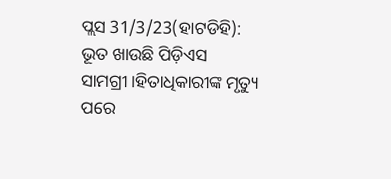ପ୍ଲସ 31/3/23(ହାଟଡିହି): ଭୂତ ଖାଉଛି ପିଡ଼ିଏସ ସାମଗ୍ରୀ।ହିତାଧିକାରୀଙ୍କ ମୃତ୍ୟୁ ପରେ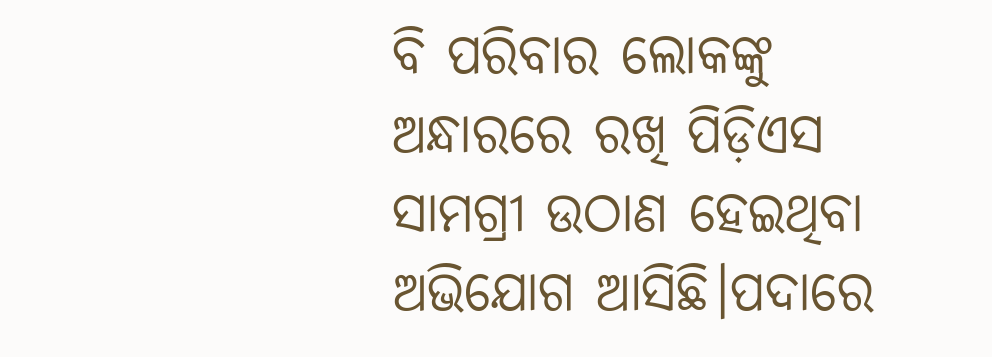ବି ପରିବାର ଲୋକଙ୍କୁ ଅନ୍ଧାରରେ ରଖି ପିଡ଼ିଏସ ସାମଗ୍ରୀ ଉଠାଣ ହେଇଥିବା ଅଭିଯୋଗ ଆସିଛି।ପଦାରେ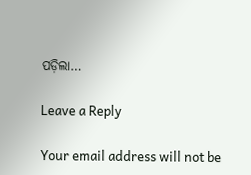ପଡ଼ିଲା…

Leave a Reply

Your email address will not be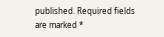published. Required fields are marked *